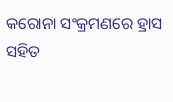କରୋନା ସଂକ୍ରମଣରେ ହ୍ରାସ ସହିତ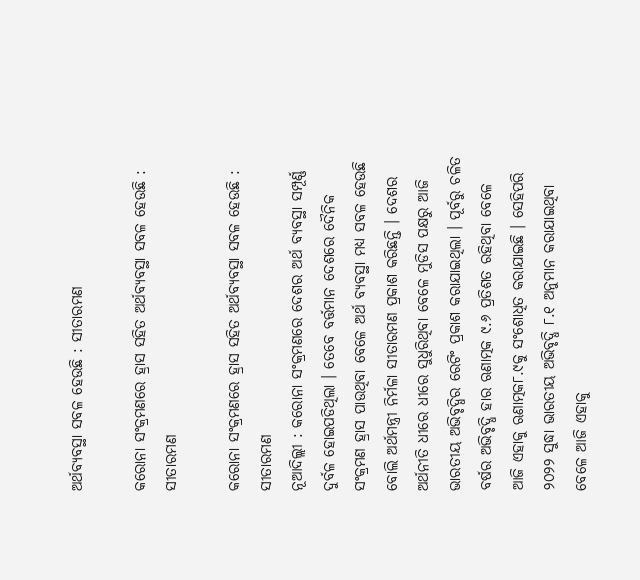ଅର୍ଥବ୍ୟବସ୍ଥା ସବଳ ହେଉଛି : ସୀତାରମଣ

କରୋନା ସଂକ୍ରମଣରେ ହ୍ରାସ ସହିତ ଅର୍ଥବ୍ୟବସ୍ଥା ସବଳ ହେଉଛି : ସୀତାରମଣ

କରୋନା ସଂକ୍ରମଣରେ ହ୍ରାସ ସହିତ ଅର୍ଥବ୍ୟବସ୍ଥା ସବଳ ହେଉଛି : ସୀତାରମଣ
ନୂଆଦିଲ୍ଲୀ : କରୋନା ସଂକ୍ରମଣରେ ଦେଶର ଅର୍ଥ ବ୍ୟବସ୍ଥା ସମ୍ପୂର୍ଣ୍ଣ ଦୁର୍ବଳ ହୋଇପଡିଥିଲା । ତେବେ ବର୍ତ୍ତମାନ ଦେଶରେ ଦୈନିକ ସଂକ୍ରମଣ ହ୍ରାସ ପାଉଥିବା ବେଳେ ଅର୍ଥ ବ୍ୟବସ୍ଥା ମଧ୍ୟ ସବଳ ହେଉଛି ବୋଲି ଅର୍ଥମନ୍ତ୍ରୀ ନିର୍ମଳା ସୀତାରମଣ ପ୍ରକାଶ କରିଛନ୍ତି । ଦେଶର ଅର୍ଥନୀତି ଧୀରେ ଧୀରେ ସୁଧୁରିଥିବା ବେଳେ ମୁଡିସ ପକ୍ଷରୁ ଆଜି ଭାରତୀୟ ଅଭିବୃଦ୍ଧିର ରେଟିଂ ପ୍ରକାଶ କରାଯାଇଥିଲା । ପୂର୍ବରୁ ଚଳିତ ବର୍ଷର ଅଭିବୃଦ୍ଧି ହାର ଋଣାତ୍ମକ ୯.୬ ପ୍ରତିଶତ ରହିଥିବା ବେଳେ ଆଜି ଏହାକୁ ଋଣାତ୍ମକ୮.୯କୁ ସଂଶୋଧିତ କରାଯାଇଛି । ସେହିପରି ୨୦୨୨ ସୁଦ୍ଧା ଭାରତୀୟ ଅଭିବୃଦ୍ଧି ୮.୧ ଅନୁମାନ କରାଯାଇଥିବା ବେଳେ ଆଜି ଏହାକୁ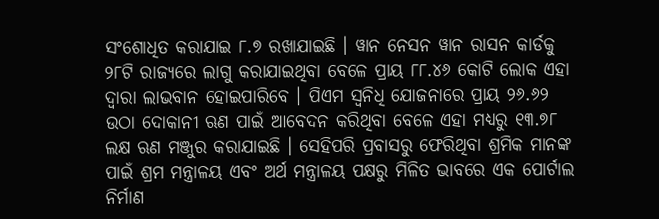ସଂଶୋଧିତ କରାଯାଇ ୮.୭ ରଖାଯାଇଛି । ୱାନ ନେସନ ୱାନ ରାସନ କାର୍ଡକୁ ୨୮ଟି ରାଜ୍ୟରେ ଲାଗୁ କରାଯାଇଥିବା ବେଳେ ପ୍ରାୟ ୮୮.୪୬ କୋଟି ଲୋକ ଏହା ଦ୍ୱାରା ଲାଭବାନ ହୋଇପାରିବେ । ପିଏମ ସ୍ୱନିଧି ଯୋଜନାରେ ପ୍ରାୟ ୨୬.୬୨ ଉଠା ଦୋକାନୀ ଋଣ ପାଇଁ ଆବେଦନ କରିଥିବା ବେଳେ ଏହା ମଧ୍ୟରୁ ୧୩.୭୮ ଲକ୍ଷ ଋଣ ମଞ୍ଜୁର କରାଯାଇଛି । ସେହିପରି ପ୍ରବାସରୁ ଫେରିଥିବା ଶ୍ରମିକ ମାନଙ୍କ ପାଇଁ ଶ୍ରମ ମନ୍ତ୍ରାଳୟ ଏବଂ ଅର୍ଥ ମନ୍ତ୍ରାଳୟ ପକ୍ଷରୁ ମିଳିତ ଭାବରେ ଏକ ପୋର୍ଟାଲ ନିର୍ମାଣ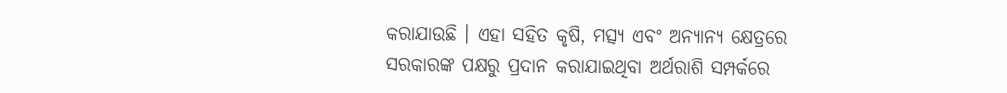କରାଯାଉଛି । ଏହା ସହିତ କୃଷି, ମତ୍ସ୍ୟ ଏବଂ ଅନ୍ୟାନ୍ୟ କ୍ଷେତ୍ରରେ ସରକାରଙ୍କ ପକ୍ଷରୁ ପ୍ରଦାନ କରାଯାଇଥିବା ଅର୍ଥରାଶି ସମ୍ପର୍କରେ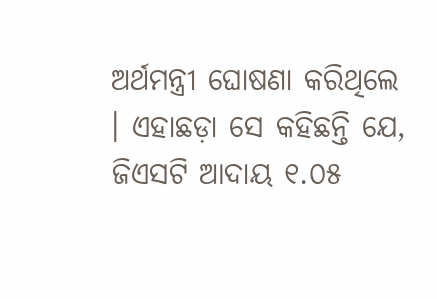ଅର୍ଥମନ୍ତ୍ରୀ ଘୋଷଣା କରିଥିଲେ । ଏହାଛଡ଼ା ସେ କହିଛନ୍ତି ଯେ, ଜିଏସଟି ଆଦାୟ ୧.୦୫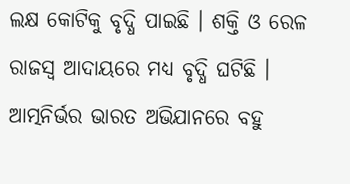ଲକ୍ଷ କୋଟିକୁ ବୃଦ୍ଧି ପାଇଛି । ଶକ୍ତି ଓ ରେଳ ରାଜସ୍ୱ ଆଦାୟରେ ମଧ୍ୟ ବୃଦ୍ଧି ଘଟିଛି । ଆତ୍ମନିର୍ଭର ଭାରତ ଅଭିଯାନରେ ବହୁ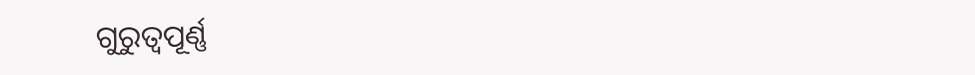ଗୁରୁତ୍ୱପୂର୍ଣ୍ଣ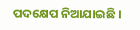ପଦକ୍ଷେପ ନିଆଯାଇଛି ।